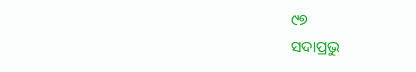୯୭
ସଦାପ୍ରଭୁ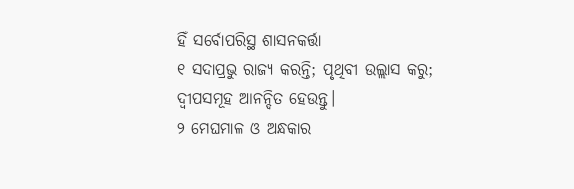ହିଁ ସର୍ବୋପରିସ୍ଥ ଶାସନକର୍ତ୍ତା
୧ ସଦାପ୍ରଭୁ ରାଜ୍ୟ କରନ୍ତି; ପୃଥିବୀ ଉଲ୍ଲାସ କରୁ;
ଦ୍ୱୀପସମୂହ ଆନନ୍ଦିତ ହେଉନ୍ତୁ।
୨ ମେଘମାଳ ଓ ଅନ୍ଧକାର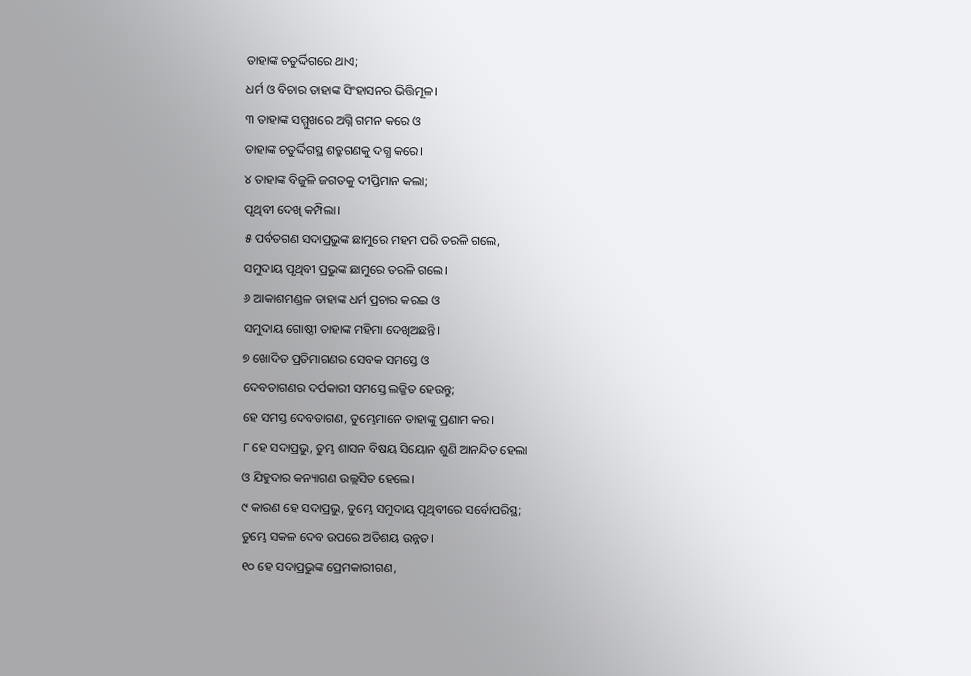ତାହାଙ୍କ ଚତୁର୍ଦ୍ଦିଗରେ ଥାଏ;
ଧର୍ମ ଓ ବିଚାର ତାହାଙ୍କ ସିଂହାସନର ଭିତ୍ତିମୂଳ।
୩ ତାହାଙ୍କ ସମ୍ମୁଖରେ ଅଗ୍ନି ଗମନ କରେ ଓ
ତାହାଙ୍କ ଚତୁର୍ଦ୍ଦିଗସ୍ଥ ଶତ୍ରୁଗଣକୁ ଦଗ୍ଧ କରେ।
୪ ତାହାଙ୍କ ବିଜୁଳି ଜଗତକୁ ଦୀପ୍ତିମାନ କଲା;
ପୃଥିବୀ ଦେଖି କମ୍ପିଲା।
୫ ପର୍ବତଗଣ ସଦାପ୍ରଭୁଙ୍କ ଛାମୁରେ ମହମ ପରି ତରଳି ଗଲେ,
ସମୁଦାୟ ପୃଥିବୀ ପ୍ରଭୁଙ୍କ ଛାମୁରେ ତରଳି ଗଲେ।
୬ ଆକାଶମଣ୍ଡଳ ତାହାଙ୍କ ଧର୍ମ ପ୍ରଚାର କରଇ ଓ
ସମୁଦାୟ ଗୋଷ୍ଠୀ ତାହାଙ୍କ ମହିମା ଦେଖିଅଛନ୍ତି।
୭ ଖୋଦିତ ପ୍ରତିମାଗଣର ସେବକ ସମସ୍ତେ ଓ
ଦେବତାଗଣର ଦର୍ପକାରୀ ସମସ୍ତେ ଲଜ୍ଜିତ ହେଉନ୍ତୁ;
ହେ ସମସ୍ତ ଦେବତାଗଣ, ତୁମ୍ଭେମାନେ ତାହାଙ୍କୁ ପ୍ରଣାମ କର।
୮ ହେ ସଦାପ୍ରଭୁ, ତୁମ୍ଭ ଶାସନ ବିଷୟ ସିୟୋନ ଶୁଣି ଆନନ୍ଦିତ ହେଲା
ଓ ଯିହୁଦାର କନ୍ୟାଗଣ ଉଲ୍ଲସିତ ହେଲେ।
୯ କାରଣ ହେ ସଦାପ୍ରଭୁ, ତୁମ୍ଭେ ସମୁଦାୟ ପୃଥିବୀରେ ସର୍ବୋପରିସ୍ଥ;
ତୁମ୍ଭେ ସକଳ ଦେବ ଉପରେ ଅତିଶୟ ଉନ୍ନତ।
୧୦ ହେ ସଦାପ୍ରଭୁଙ୍କ ପ୍ରେମକାରୀଗଣ,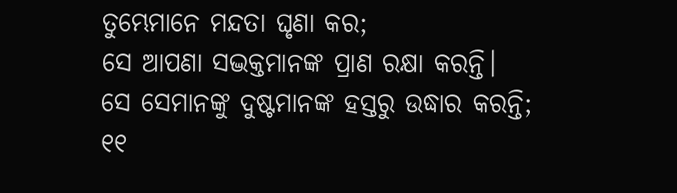ତୁମ୍ଭେମାନେ ମନ୍ଦତା ଘୃଣା କର;
ସେ ଆପଣା ସଦ୍ଭକ୍ତମାନଙ୍କ ପ୍ରାଣ ରକ୍ଷା କରନ୍ତି।
ସେ ସେମାନଙ୍କୁ ଦୁଷ୍ଟମାନଙ୍କ ହସ୍ତରୁ ଉଦ୍ଧାର କରନ୍ତି;
୧୧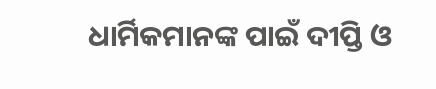ଧାର୍ମିକମାନଙ୍କ ପାଇଁ ଦୀପ୍ତି ଓ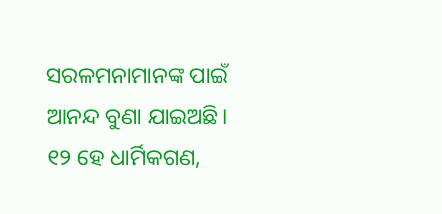ସରଳମନାମାନଙ୍କ ପାଇଁ ଆନନ୍ଦ ବୁଣା ଯାଇଅଛି।
୧୨ ହେ ଧାର୍ମିକଗଣ,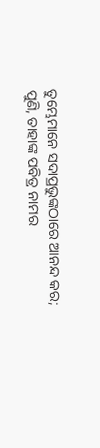ତୁମ୍ଭେମାନେ ସଦାପ୍ରଭୁଙ୍କଠାରେ ଆନନ୍ଦ କର;
ପୁଣି, ତାହାଙ୍କ ପବିତ୍ର ନାମର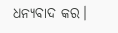ଧନ୍ୟବାଦ କର।